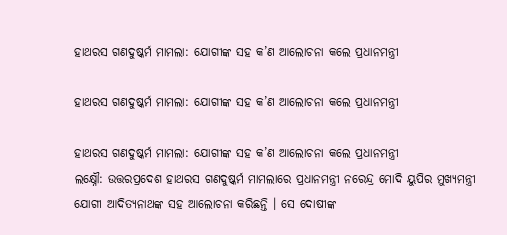ହାଥରସ ଗଣଦୁଷ୍କର୍ମ ମାମଲା: ଯୋଗୀଙ୍କ ସହ କ’ଣ ଆଲୋଚନା କଲେ ପ୍ରଧାନମନ୍ତ୍ରୀ

ହାଥରସ ଗଣଦୁଷ୍କର୍ମ ମାମଲା: ଯୋଗୀଙ୍କ ସହ କ’ଣ ଆଲୋଚନା କଲେ ପ୍ରଧାନମନ୍ତ୍ରୀ

ହାଥରସ ଗଣଦୁଷ୍କର୍ମ ମାମଲା: ଯୋଗୀଙ୍କ ସହ କ’ଣ ଆଲୋଚନା କଲେ ପ୍ରଧାନମନ୍ତ୍ରୀ
ଲକ୍ଷ୍ନୌ: ଉତ୍ତରପ୍ରଦେଶ ହାଥରସ ଗଣଦୁଷ୍କର୍ମ ମାମଲାରେ ପ୍ରଧାନମନ୍ତ୍ରୀ ନରେନ୍ଦ୍ର ମୋଦି ୟୁପିର ମୁଖ୍ୟମନ୍ତ୍ରୀ ଯୋଗୀ ଆଦିତ୍ୟନାଥଙ୍କ ସହ ଆଲୋଚନା କରିଛନ୍ତି । ସେ ଦୋଷୀଙ୍କ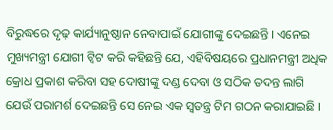ବିରୁଦ୍ଧରେ ଦୃଢ଼ କାର୍ଯ୍ୟାନୁଷ୍ଠାନ ନେବାପାଇଁ ଯୋଗୀଙ୍କୁ ଦେଇଛନ୍ତି । ଏନେଇ ମୁଖ୍ୟମନ୍ତ୍ରୀ ଯୋଗୀ ଟ୍ୱିଟ କରି କହିଛନ୍ତି ଯେ, ଏହିବିଷୟରେ ପ୍ରଧାନମନ୍ତ୍ରୀ ଅଧିକ କ୍ରୋଧ ପ୍ରକାଶ କରିବା ସହ ଦୋଷୀଙ୍କୁ ଦଣ୍ଡ ଦେବା ଓ ସଠିକ ତଦନ୍ତ ଲାଗି ଯେଉଁ ପରାମର୍ଶ ଦେଇଛନ୍ତି ସେ ନେଇ ଏକ ସ୍ୱତନ୍ତ୍ର ଟିମ ଗଠନ କରାଯାଇଛି ।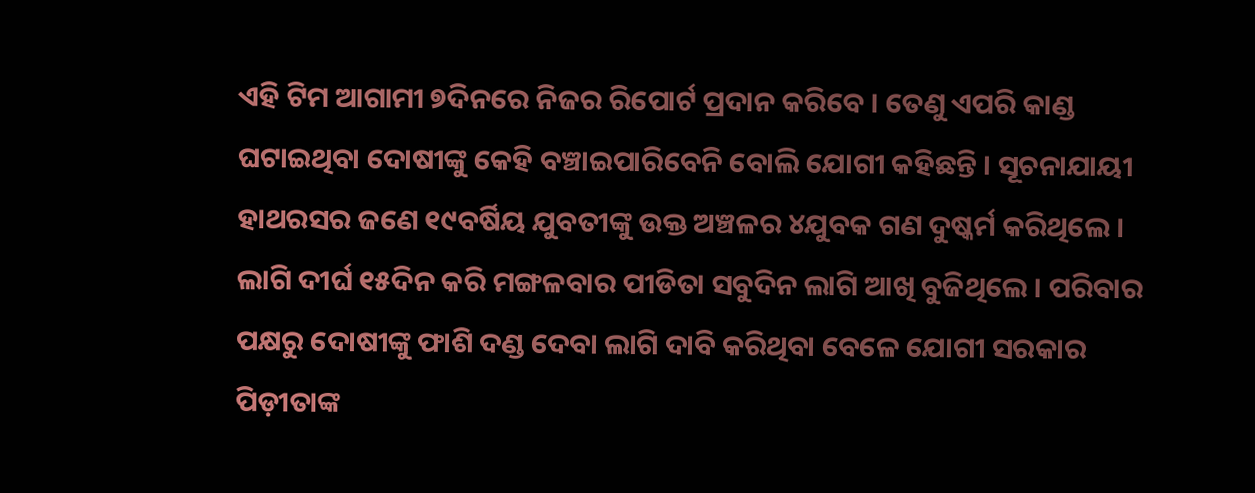ଏହି ଟିମ ଆଗାମୀ ୭ଦିନରେ ନିଜର ରିପୋର୍ଟ ପ୍ରଦାନ କରିବେ । ତେଣୁ ଏପରି କାଣ୍ଡ ଘଟାଇଥିବା ଦୋଷୀଙ୍କୁ କେହି ବଞ୍ଚାଇପାରିବେନି ବୋଲି ଯୋଗୀ କହିଛନ୍ତି । ସୂଚନାଯାୟୀ ହାଥରସର ଜଣେ ୧୯ବର୍ଷିୟ ଯୁବତୀଙ୍କୁ ଉକ୍ତ ଅଞ୍ଚଳର ୪ଯୁବକ ଗଣ ଦୁଷ୍କର୍ମ କରିଥିଲେ । ଲାଗି ଦୀର୍ଘ ୧୫ଦିନ କରି ମଙ୍ଗଳବାର ପୀଡିତା ସବୁଦିନ ଲାଗି ଆଖି ବୁଜିଥିଲେ । ପରିବାର ପକ୍ଷରୁ ଦୋଷୀଙ୍କୁ ଫାଶି ଦଣ୍ଡ ଦେବା ଲାଗି ଦାବି କରିଥିବା ବେଳେ ଯୋଗୀ ସରକାର ପିଡ଼ୀତାଙ୍କ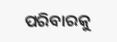ପରିବାରକୁ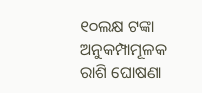୧୦ଲକ୍ଷ ଟଙ୍କା ଅନୁକମ୍ପାମୂଳକ ରାଶି ଘୋଷଣା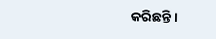କରିଛନ୍ତି ।